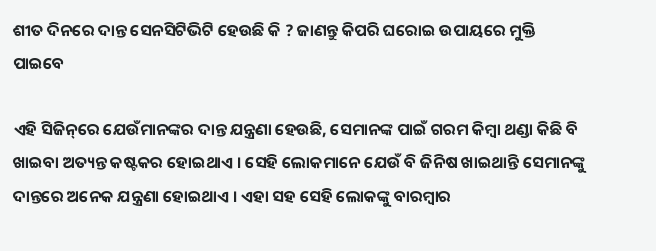ଶୀତ ଦିନରେ ଦାନ୍ତ ସେନସିଟିଭିଟି ହେଉଛି କି ? ଜାଣନ୍ତୁ କିପରି ଘରୋଇ ଉପାୟରେ ମୁକ୍ତି ପାଇବେ

ଏହି ସିଜିନ୍‌ରେ ଯେଉଁମାନଙ୍କର ଦାନ୍ତ ଯନ୍ତ୍ରଣା ହେଉଛି, ସେମାନଙ୍କ ପାଇଁ ଗରମ କିମ୍ବା ଥଣ୍ଡା କିଛି ବି ଖାଇବା ଅତ୍ୟନ୍ତ କଷ୍ଟକର ହୋଇଥାଏ । ସେହି ଲୋକମାନେ ଯେଉଁ ବି ଜିନିଷ ଖାଇଥାନ୍ତି ସେମାନଙ୍କୁ ଦାନ୍ତରେ ଅନେକ ଯନ୍ତ୍ରଣା ହୋଇଥାଏ । ଏହା ସହ ସେହି ଲୋକଙ୍କୁ ବାରମ୍ବାର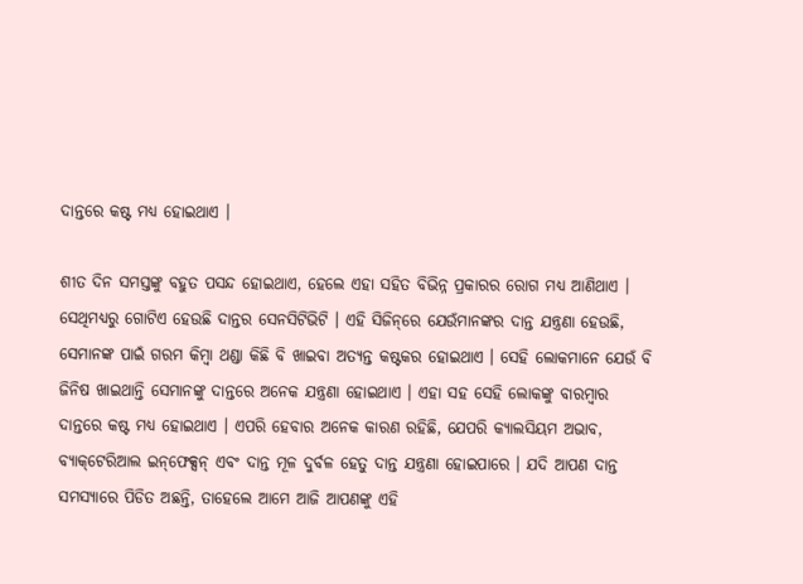ଦାନ୍ତରେ କଷ୍ଟ ମଧ୍ୟ ହୋଇଥାଏ ।

ଶୀତ ଦିନ ସମସ୍ତଙ୍କୁ ବହୁତ ପସନ୍ଦ ହୋଇଥାଏ, ହେଲେ ଏହା ସହିତ ବିଭିନ୍ନ ପ୍ରକାରର ରୋଗ ମଧ୍ୟ ଆଣିଥାଏ । ସେଥିମଧ୍ୟରୁ ଗୋଟିଏ ହେଉଛି ଦାନ୍ତର ସେନସିଟିଭିଟି । ଏହି ସିଜିନ୍‌ରେ ଯେଉଁମାନଙ୍କର ଦାନ୍ତ ଯନ୍ତ୍ରଣା ହେଉଛି, ସେମାନଙ୍କ ପାଇଁ ଗରମ କିମ୍ବା ଥଣ୍ଡା କିଛି ବି ଖାଇବା ଅତ୍ୟନ୍ତ କଷ୍ଟକର ହୋଇଥାଏ । ସେହି ଲୋକମାନେ ଯେଉଁ ବି ଜିନିଷ ଖାଇଥାନ୍ତି ସେମାନଙ୍କୁ ଦାନ୍ତରେ ଅନେକ ଯନ୍ତ୍ରଣା ହୋଇଥାଏ । ଏହା ସହ ସେହି ଲୋକଙ୍କୁ ବାରମ୍ବାର ଦାନ୍ତରେ କଷ୍ଟ ମଧ୍ୟ ହୋଇଥାଏ । ଏପରି ହେବାର ଅନେକ କାରଣ ରହିଛି, ଯେପରି କ୍ୟାଲସିୟମ ଅଭାବ, ବ୍ୟାକ୍‌ଟେରିଆଲ ଇନ୍‌ଫେକ୍ସନ୍‌ ଏବଂ ଦାନ୍ତ ମୂଳ ଦୁର୍ବଳ ହେତୁ ଦାନ୍ତ ଯନ୍ତ୍ରଣା ହୋଇପାରେ । ଯଦି ଆପଣ ଦାନ୍ତ ସମସ୍ୟାରେ ପିଡିତ ଅଛନ୍ତି, ତାହେଲେ ଆମେ ଆଜି ଆପଣଙ୍କୁ ଏହି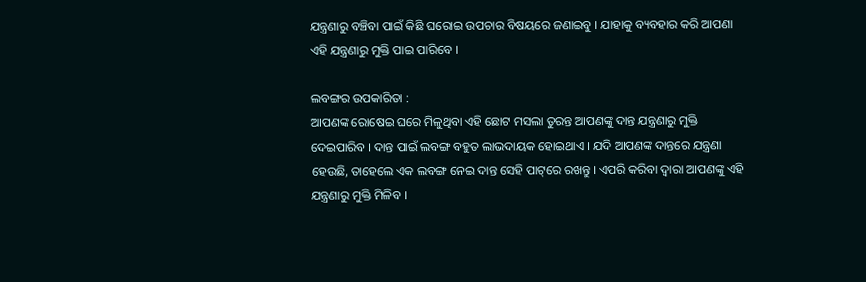ଯନ୍ତ୍ରଣାରୁ ବଞ୍ଚିବା ପାଇଁ କିଛି ଘରୋଇ ଉପଚାର ବିଷୟରେ ଜଣାଇବୁ । ଯାହାକୁ ବ୍ୟବହାର କରି ଆପଣା ଏହି ଯନ୍ତ୍ରଣାରୁ ମୁକ୍ତି ପାଇ ପାରିବେ ।

ଲବଙ୍ଗର ଉପକାରିତା :
ଆପଣଙ୍କ ରୋଷେଇ ଘରେ ମିଳୁଥିବା ଏହି ଛୋଟ ମସଲା ତୁରନ୍ତ ଆପଣଙ୍କୁ ଦାନ୍ତ ଯନ୍ତ୍ରଣାରୁ ମୁକ୍ତି ଦେଇପାରିବ । ଦାନ୍ତ ପାଇଁ ଲବଙ୍ଗ ବହୁତ ଲାଭଦାୟକ ହୋଇଥାଏ । ଯଦି ଆପଣଙ୍କ ଦାନ୍ତରେ ଯନ୍ତ୍ରଣା ହେଉଛି, ତାହେଲେ ଏକ ଲବଙ୍ଗ ନେଇ ଦାନ୍ତ ସେହି ପାଟ୍‌ରେ ରଖନ୍ତୁ । ଏପରି କରିବା ଦ୍ୱାରା ଆପଣଙ୍କୁ ଏହି ଯନ୍ତ୍ରଣାରୁ ମୁକ୍ତି ମିଳିବ ।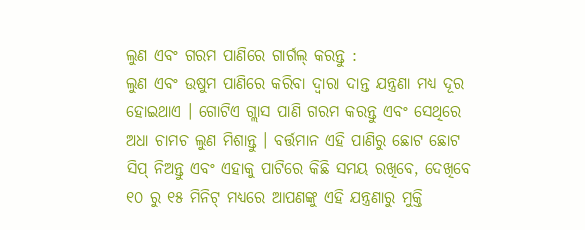ଲୁଣ ଏବଂ ଗରମ ପାଣିରେ ଗାର୍ଗଲ୍ କରନ୍ତୁ :
ଲୁଣ ଏବଂ ଉଷୁମ ପାଣିରେ କରିବା ଦ୍ୱାରା ଦାନ୍ତ ଯନ୍ତ୍ରଣା ମଧ୍ୟ ଦୂର ହୋଇଥାଏ । ଗୋଟିଏ ଗ୍ଲାସ ପାଣି ଗରମ କରନ୍ତୁ ଏବଂ ସେଥିରେ ଅଧା ଚାମଚ ଲୁଣ ମିଶାନ୍ତୁ । ବର୍ତ୍ତମାନ ଏହି ପାଣିରୁ ଛୋଟ ଛୋଟ ସିପ୍‌ ନିଅନ୍ତୁ ଏବଂ ଏହାକୁ ପାଟିରେ କିଛି ସମୟ ରଖିବେ, ଦେଖିବେ ୧୦ ରୁ ୧୫ ମିନିଟ୍‌ ମଧ୍ୟରେ ଆପଣଙ୍କୁ ଏହି ଯନ୍ତ୍ରଣାରୁ ମୁକ୍ତି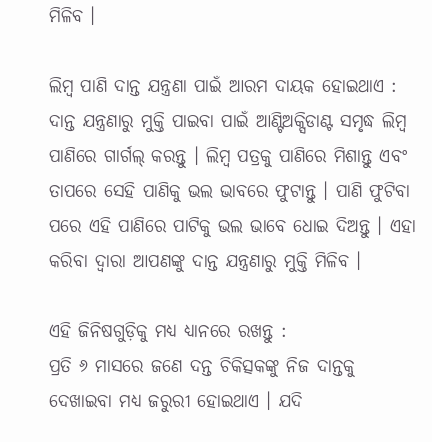ମିଳିବ ।

ଲିମ୍ବ ପାଣି ଦାନ୍ତ ଯନ୍ତ୍ରଣା ପାଇଁ ଆରମ ଦାୟକ ହୋଇଥାଏ :
ଦାନ୍ତ ଯନ୍ତ୍ରଣାରୁ ମୁକ୍ତି ପାଇବା ପାଇଁ ଆଣ୍ଟିଅକ୍ସିଡାଣ୍ଟ ସମୃଦ୍ଧ ଲିମ୍ବ ପାଣିରେ ଗାର୍ଗଲ୍ କରନ୍ତୁ । ଲିମ୍ବ ପତ୍ରକୁ ପାଣିରେ ମିଶାନ୍ତୁ ଏବଂ ତାପରେ ସେହି ପାଣିକୁ ଭଲ ଭାବରେ ଫୁଟାନ୍ତୁ । ପାଣି ଫୁଟିବା ପରେ ଏହି ପାଣିରେ ପାଟିକୁ ଭଲ ଭାବେ ଧୋଇ ଦିଅନ୍ତୁ । ଏହା କରିବା ଦ୍ୱାରା ଆପଣଙ୍କୁ ଦାନ୍ତ ଯନ୍ତ୍ରଣାରୁ ମୁକ୍ତି ମିଳିବ ।

ଏହି ଜିନିଷଗୁଡ଼ିକୁ ମଧ୍ୟ ଧ୍ୟାନରେ ରଖନ୍ତୁ :
ପ୍ରତି ୬ ମାସରେ ଜଣେ ଦନ୍ତ ଚିକିତ୍ସକଙ୍କୁ ନିଜ ଦାନ୍ତକୁ ଦେଖାଇବା ମଧ୍ୟ ଜରୁରୀ ହୋଇଥାଏ । ଯଦି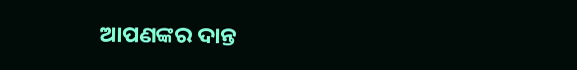ଆପଣଙ୍କର ଦାନ୍ତ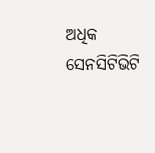ଅଧିକ ସେନସିଟିଭିଟି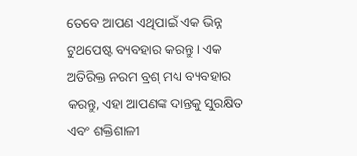ତେବେ ଆପଣ ଏଥିପାଇଁ ଏକ ଭିନ୍ନ ଟୁଥପେଷ୍ଟ ବ୍ୟବହାର କରନ୍ତୁ । ଏକ ଅତିରିକ୍ତ ନରମ ବ୍ରଶ୍ ମଧ୍ୟ ବ୍ୟବହାର କରନ୍ତୁ, ଏହା ଆପଣଙ୍କ ଦାନ୍ତକୁ ସୁରକ୍ଷିତ ଏବଂ ଶକ୍ତିଶାଳୀ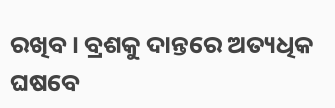ରଖିବ । ବ୍ରଶକୁ ଦାନ୍ତରେ ଅତ୍ୟଧିକ ଘଷବେ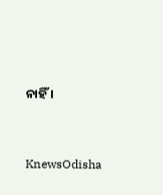ନାହିଁ ।


KnewsOdisha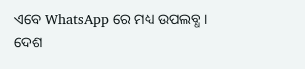ଏବେ WhatsApp ରେ ମଧ୍ୟ ଉପଲବ୍ଧ । ଦେଶ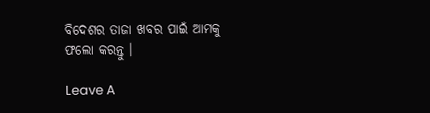ବିଦେଶର ତାଜା ଖବର ପାଇଁ ଆମକୁ ଫଲୋ କରନ୍ତୁ ।

Leave A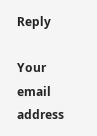Reply

Your email address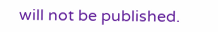will not be published.